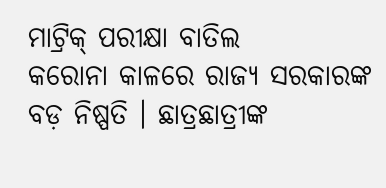ମାଟ୍ରିକ୍ ପରୀକ୍ଷା ବାତିଲ
କରୋନା କାଳରେ ରାଜ୍ୟ ସରକାରଙ୍କ ବଡ଼ ନିଷ୍ପତି । ଛାତ୍ରଛାତ୍ରୀଙ୍କ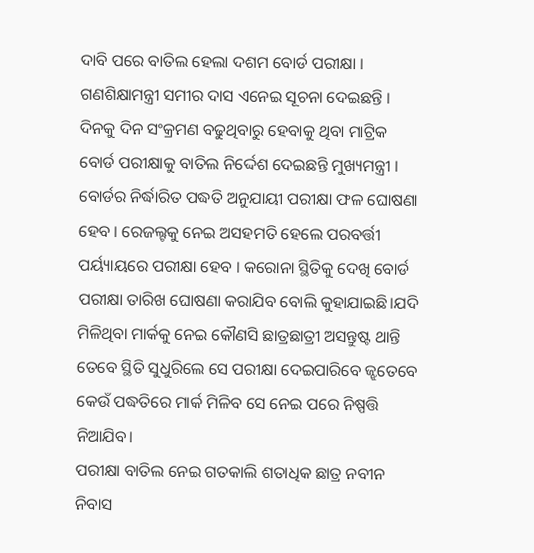ଦାବି ପରେ ବାତିଲ ହେଲା ଦଶମ ବୋର୍ଡ ପରୀକ୍ଷା । ଗଣଶିକ୍ଷାମନ୍ତ୍ରୀ ସମୀର ଦାସ ଏନେଇ ସୂଚନା ଦେଇଛନ୍ତି । ଦିନକୁ ଦିନ ସଂକ୍ରମଣ ବଢୁଥିବାରୁ ହେବାକୁ ଥିବା ମାଟ୍ରିକ ବୋର୍ଡ ପରୀକ୍ଷାକୁ ବାତିଲ ନିର୍ଦ୍ଦେଶ ଦେଇଛନ୍ତି ମୁଖ୍ୟମନ୍ତ୍ରୀ ।
ବୋର୍ଡର ନିର୍ଦ୍ଧାରିତ ପଦ୍ଧତି ଅନୁଯାୟୀ ପରୀକ୍ଷା ଫଳ ଘୋଷଣା ହେବ । ରେଜଲ୍ଟକୁ ନେଇ ଅସହମତି ହେଲେ ପରବର୍ତ୍ତୀ ପର୍ୟ୍ୟାୟରେ ପରୀକ୍ଷା ହେବ । କରୋନା ସ୍ଥିତିକୁ ଦେଖି ବୋର୍ଡ ପରୀକ୍ଷା ତାରିଖ ଘୋଷଣା କରାଯିବ ବୋଲି କୁହାଯାଇଛି।ଯଦି ମିଳିଥିବା ମାର୍କକୁ ନେଇ କୌଣସି ଛାତ୍ରଛାତ୍ରୀ ଅସନ୍ତୁଷ୍ଟ ଥାନ୍ତି ତେବେ ସ୍ଥିତି ସୁଧୁରିଲେ ସେ ପରୀକ୍ଷା ଦେଇପାରିବେ ଜ୍ଝତେବେ କେଉଁ ପଦ୍ଧତିରେ ମାର୍କ ମିଳିବ ସେ ନେଇ ପରେ ନିଷ୍ପତ୍ତି ନିଆଯିବ।
ପରୀକ୍ଷା ବାତିଲ ନେଇ ଗତକାଲି ଶତାଧିକ ଛାତ୍ର ନବୀନ ନିବାସ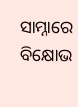ସାମ୍ନାରେ ବିକ୍ଷୋଭ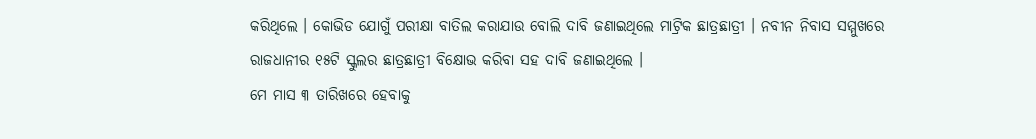କରିଥିଲେ । କୋଭିଡ ଯୋଗୁଁ ପରୀକ୍ଷା ବାତିଲ କରାଯାଉ ବୋଲି ଦାବି ଜଣାଇଥିଲେ ମାଟ୍ରିକ ଛାତ୍ରଛାତ୍ରୀ । ନବୀନ ନିବାସ ସମ୍ମୁଖରେ ରାଜଧାନୀର ୧୫ଟି ସ୍କୁଲର ଛାତ୍ରଛାତ୍ରୀ ବିକ୍ଷୋଭ କରିବା ସହ ଦାବି ଜଣାଇଥିଲେ ।
ମେ ମାସ ୩ ତାରିଖରେ ହେବାକୁ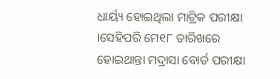ଧାର୍ୟ୍ୟ ହୋଇଥିଲା ମାଟ୍ରିକ ପରୀକ୍ଷା ।ସେହିପରି ମେ୧୮ ତାରିଖରେ ହୋଇଥାନ୍ତା ମଦ୍ରାସା ବୋର୍ଡ ପରୀକ୍ଷା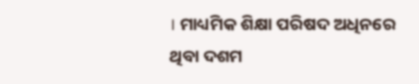। ମାଧ୍ୟମିକ ଶିକ୍ଷା ପରିଷଦ ଅଧିନରେ ଥିବା ଦଶମ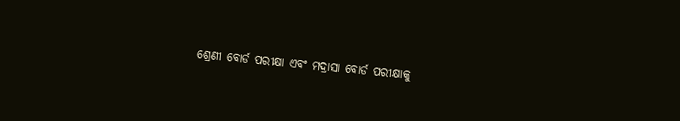ଶ୍ରେଣୀ ବୋର୍ଡ ପରୀକ୍ଷା ଏବଂ ମଦ୍ରାସା ବୋର୍ଡ ପରୀକ୍ଷାକୁ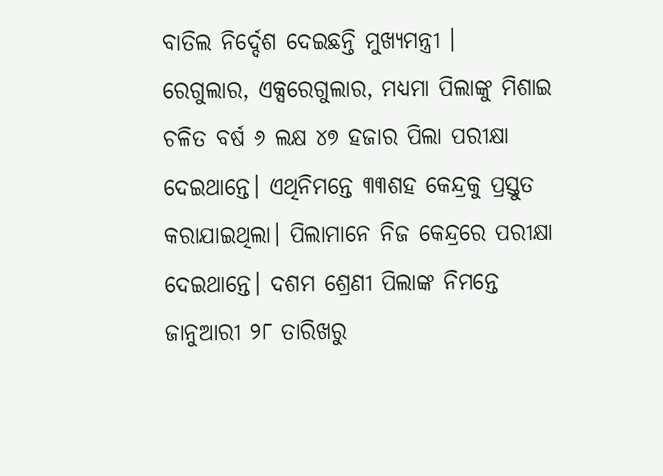ବାତିଲ ନିର୍ଦ୍ଦେଶ ଦେଇଛନ୍ତି ମୁଖ୍ୟମନ୍ତ୍ରୀ ।
ରେଗୁଲାର, ଏକ୍ସରେଗୁଲାର, ମଧ୍ୟମା ପିଲାଙ୍କୁ ମିଶାଇ ଚଳିତ ବର୍ଷ ୬ ଲକ୍ଷ ୪୭ ହଜାର ପିଲା ପରୀକ୍ଷା ଦେଇଥାନ୍ତେ। ଏଥିନିମନ୍ତେ ୩୩ଶହ କେନ୍ଦ୍ରକୁ ପ୍ରସ୍ତୁତ କରାଯାଇଥିଲା। ପିଲାମାନେ ନିଜ କେନ୍ଦ୍ରରେ ପରୀକ୍ଷା ଦେଇଥାନ୍ତେ। ଦଶମ ଶ୍ରେଣୀ ପିଲାଙ୍କ ନିମନ୍ତେ ଜାନୁଆରୀ ୨୮ ତାରିଖରୁ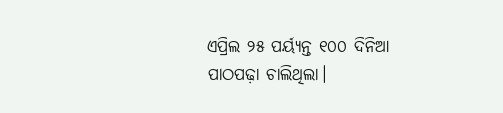ଏପ୍ରିଲ ୨୫ ପର୍ୟ୍ୟନ୍ତ ୧୦୦ ଦିନିଆ ପାଠପଢ଼ା ଚାଲିଥିଲା।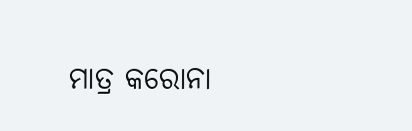ମାତ୍ର କରୋନା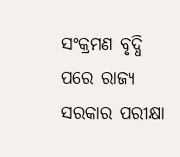ସଂକ୍ରମଣ ବୃଦ୍ଧି ପରେ ରାଜ୍ୟ ସରକାର ପରୀକ୍ଷା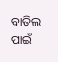ବାତିଲ ପାଇଁ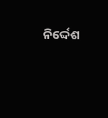ନିର୍ଦ୍ଦେଶ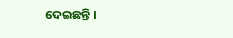ଦେଇଛନ୍ତି ।